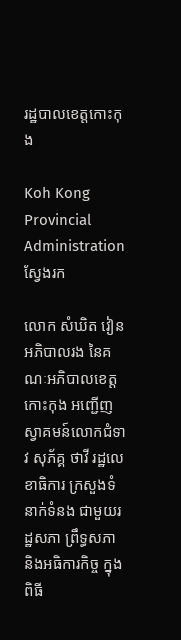រដ្ឋបាលខេត្តកោះកុង

Koh Kong Provincial Administration
ស្វែងរក

លោក សំឃិត វៀន អភិបាលរង នៃគណៈអភិបាលខេត្តកោះកុង អញ្ជើញស្វាគមន៍លោកជំទាវ សុភ័គ្គ ថាវី រដ្ឋលេខាធិការ ក្រសួងទំនាក់ទំនង ជាមួយរដ្ឋសភា ព្រឹទ្ធសភា និងអធិការកិច្ច ក្នុងពិធី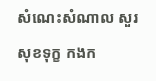សំណេះសំណាល សួរសុខទុក្ខ កងក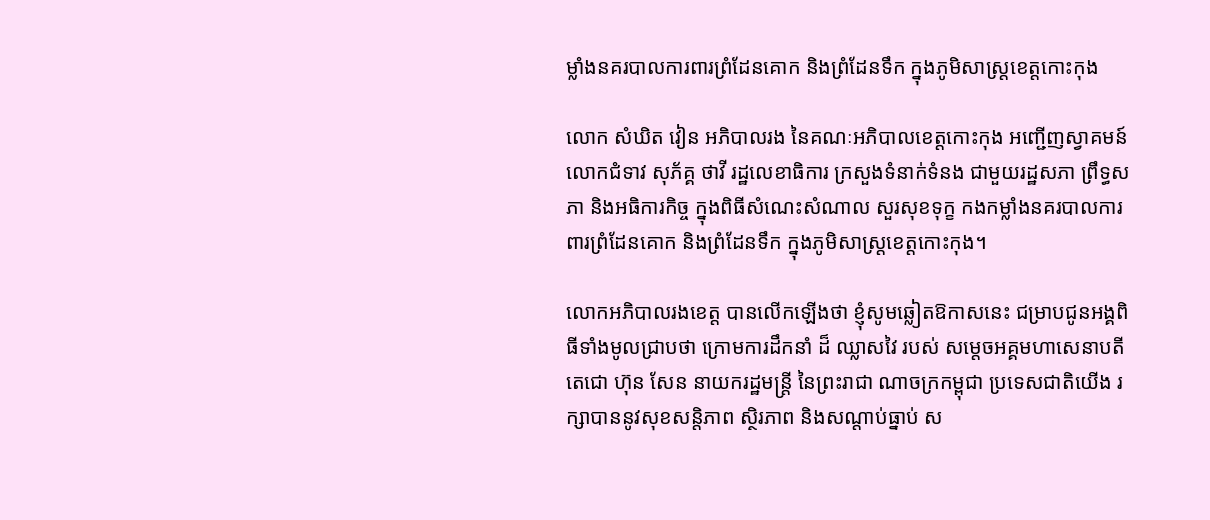ម្លាំងនគរបាលការពារព្រំដែនគោក និងព្រំដែនទឹក ក្នុងភូមិសាស្ត្រខេត្តកោះកុង

លោក សំឃិត វៀន អភិបាលរង នៃគណៈអភិបាលខេត្តកោះកុង អញ្ជើញស្វាគមន៍លោកជំទាវ សុភ័គ្គ ថាវី រដ្ឋលេខាធិការ ក្រសួងទំនាក់ទំនង ជាមួយរដ្ឋសភា ព្រឹទ្ធសភា និងអធិការកិច្ច ក្នុងពិធីសំណេះសំណាល សួរសុខទុក្ខ កងកម្លាំងនគរបាលការពារព្រំដែនគោក និងព្រំដែនទឹក ក្នុងភូមិសាស្ត្រខេត្តកោះកុង។

លោកអភិបាលរងខេត្ត បានលើកឡើងថា ខ្ញុំសូមឆ្លៀតឱកាសនេះ ជម្រាបជូនអង្គពិធីទាំងមូលជ្រាបថា ក្រោមការដឹកនាំ ដ៏ ឈ្លាសវៃ របស់ សម្តេចអគ្គមហាសេនាបតីតេជោ ហ៊ុន សែន នាយករដ្ឋមន្ត្រី នៃព្រះរាជា ណាចក្រកម្ពុជា ប្រទេសជាតិយើង រក្សាបាននូវសុខសន្តិភាព ស្ថិរភាព និងសណ្តាប់ធ្នាប់ ស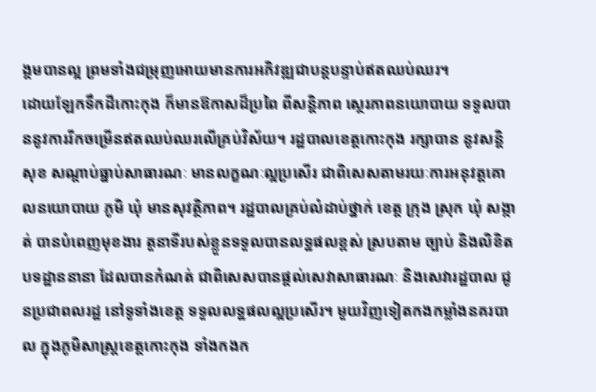ង្គមបានល្អ ព្រមទាំងជម្រុញអោយមានការអភិវឌ្ឍជាបន្តបន្ទាប់ឥតឈប់ឈរ។
ដោយឡែកទឹកដីកោះកុង ក៏មានឱកាសដ៏ប្រពៃ ពីសន្តិភាព ស្ថេរភាពនយោបាយ ទទួលបាននូវការរីកចម្រើនឥតឈប់ឈរលើគ្រប់វិស័យ។ រដ្ឋបាលខេត្តកោះកុង រក្សាបាន នូវសន្តិសុខ សណ្តាប់ធ្នាប់សាធារណៈ មានលក្ខណៈល្អប្រសើរ ជាពិសេសតាមរយៈការអនុវត្តគោលនយោបាយ ភូមិ ឃុំ មានសុវត្ថិភាព។ រដ្ឋបាលគ្រប់លំដាប់ថ្នាក់ ខេត្ត ក្រុង ស្រុក ឃុំ សង្កាត់ បានបំពេញមុខងារ តួនាទីរបស់ខ្លួនទទួលបានលទ្ឋផលខ្ពស់ ស្របតាម ច្បាប់ និងលិខិតបទដ្ឋាននានា ដែលបានកំណត់ ជាពិសេសបានផ្តល់សេវាសាធារណៈ និងសេវារដ្ឋបាល ជូនប្រជាពលរដ្ឋ នៅទូទាំងខេត្ត ទទួលលទ្ឋផលល្អប្រសើរ។ មួយវិញទៀតកងកម្លាំងនគរបាល ក្នុងភូមិសាស្ត្រខេត្តកោះកុង ទាំងកងក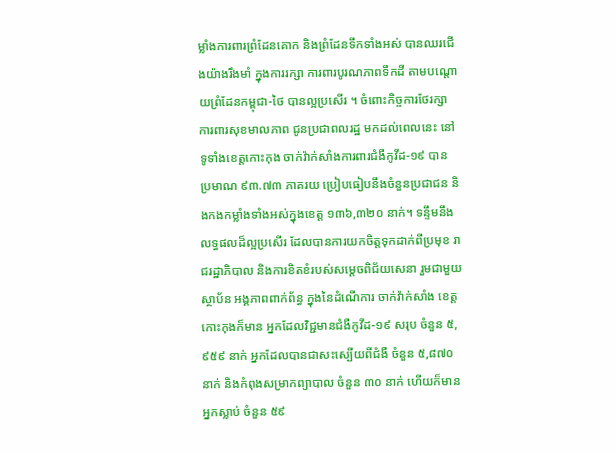ម្លាំងការពារព្រំដែនគោក និងព្រំដែនទឹកទាំងអស់ បានឈរជើងយ៉ាងរឹងមាំ ក្នុងការរក្សា ការពារបូរណភាពទឹកដី តាមបណ្តោយព្រំដែនកម្ពុជា-ថៃ បានល្អប្រសើរ ។ ចំពោះកិច្ចការថែរក្សា ការពារសុខមាលភាព ជូនប្រជាពលរដ្ឋ មកដល់ពេលនេះ នៅ ទូទាំងខេត្តកោះកុង ចាក់វ៉ាក់សាំងការពារជំងឺកូវីដ-១៩ បាន ប្រមាណ ៩៣.៧៣ ភាគរយ ប្រៀបធៀបនឹងចំនួនប្រជាជន និងកងកម្លាំងទាំងអស់ក្នុងខេត្ត ១៣៦,៣២០ នាក់។ ទន្ទឹមនឹងលទ្ធផលដ៏ល្អប្រសើរ ដែលបានការយកចិត្តទុកដាក់ពីប្រមុខ រាជរដ្ឋាភិបាល និងការខិតខំរបស់សម្តេចពិជ័យសេនា រួមជាមួយស្ថាប័ន អង្គភាពពាក់ព័ន្ធ ក្នុងនៃដំណើការ ចាក់វ៉ាក់សាំង ខេត្តកោះកុងក៏មាន អ្នកដែលវិជ្ជមានជំងឺកូវីដ-១៩ សរុប ចំនួន ៥,៩៥៩ នាក់ អ្នកដែលបានជាសះស្បើយពីជំងឺ ចំនួន ៥,៨៧០ នាក់ និងកំពុងសម្រាកព្យាបាល ចំនួន ៣០ នាក់ ហើយក៏មានអ្នកស្លាប់ ចំនួន ៥៩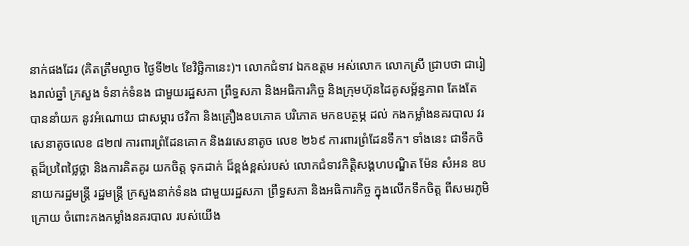នាក់ផងដែរ (គិតត្រឹមល្ងាច ថ្ងៃទី២៤ ខែវិច្ឆិកានេះ)។ លោកជំទាវ ឯកឧត្តម អស់លោក លោកស្រី ជ្រាបថា ជារៀងរាល់ឆ្នាំ ក្រសួង ទំនាក់ទំនង ជាមួយរដ្ឋសភា ព្រឹទ្ធសភា និងអធិការកិច្ច និងក្រុមហ៊ុនដៃគូសម្ព័ន្ធភាព តែងតែ បាននាំយក នូវអំណោយ ជាសម្ភារ ថវិកា និងគ្រឿងឧបភោគ បរិភោគ មកឧបត្ថម្ភ ដល់ កងកម្លាំងនគរបាល វរសេនាតូចលេខ ៨២៧ ការពារព្រំដែនគោក និងវរសេនាតូច លេខ ២៦៩ ការពារព្រំដែនទឹក។ ទាំងនេះ ជាទឹកចិត្តដ៏ប្រពៃថ្លៃថ្លា និងការគិតគូរ យកចិត្ត ទុកដាក់ ដ៏ខ្ពង់ខ្ពស់របស់ លោកជំទាវកិត្តិសង្គហបណ្ឌិត ម៉ែន សំអន ឧបនាយករដ្ឋមន្ត្រី រដ្ឋមន្ត្រី ក្រសួងនាក់ទំនង ជាមួយរដ្ឋសភា ព្រឹទ្ធសភា និងអធិការកិច្ច ក្នុងលើកទឹកចិត្ត ពីសមរភូមិក្រោយ ចំពោះកងកម្លាំងនគរបាល របស់យើង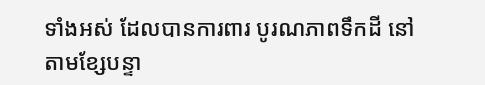ទាំងអស់ ដែលបានការពារ បូរណភាពទឹកដី នៅតាមខ្សែបន្ទា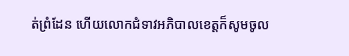ត់ព្រំដែន ហើយលោកជំទាវអភិបាលខេត្តក៏សូមចូល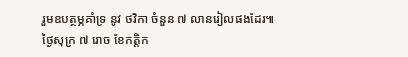រួមឧបត្ថម្ភគាំទ្រ នូវ ថវិកា ចំនួន ៧ លានរៀលផងដែរ៕
ថ្ងៃសុក្រ ៧ រោច ខែកត្តិក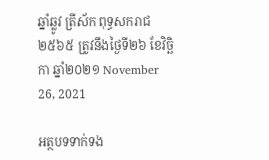ឆ្នាំឆ្លូវ ត្រីស័ក ពុទ្ធសករាជ ២៥៦៥ ត្រូវនឹងថ្ងៃទី២៦ ខែវិច្ឆិកា ឆ្នាំ២០២១ November 26, 2021

អត្ថបទទាក់ទង